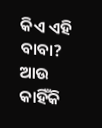କିଏ ଏହି ବାବା? ଆଉ କାହିଁକି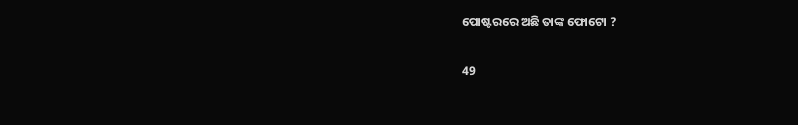ପୋଷ୍ଟରରେ ଅଛି ତାଙ୍କ ଫୋଟୋ ?

49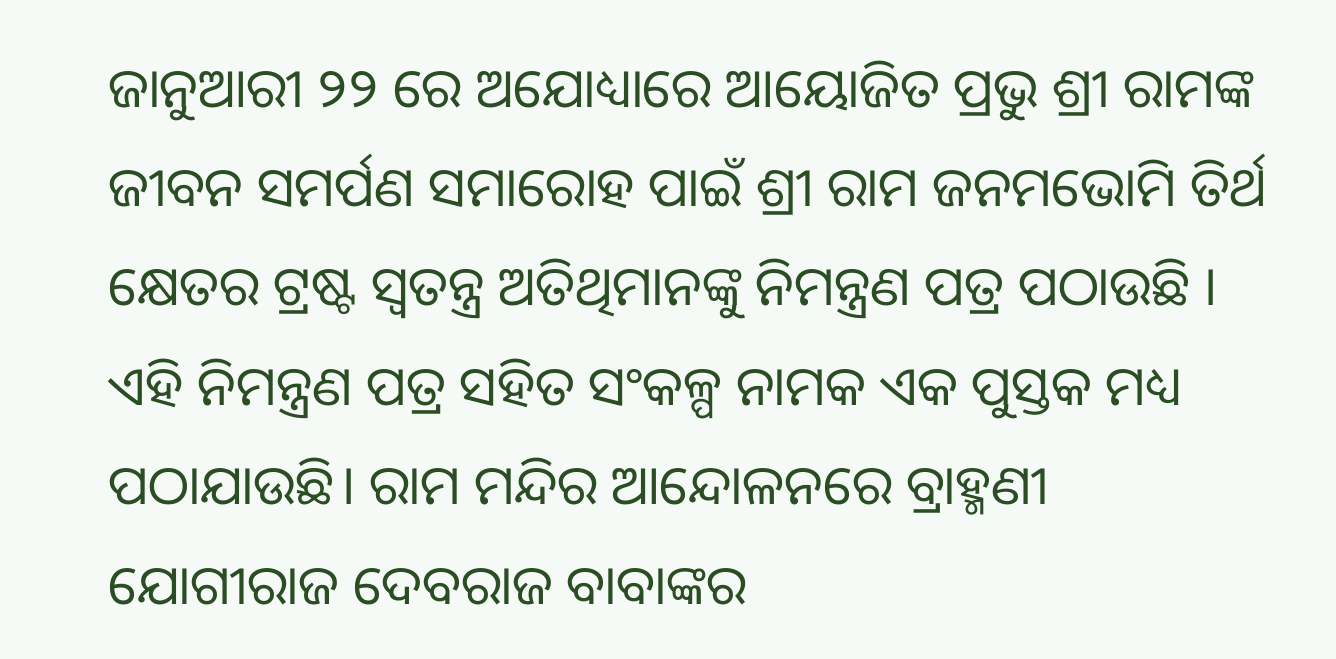ଜାନୁଆରୀ ୨୨ ରେ ଅଯୋଧ୍ୟାରେ ଆୟୋଜିତ ପ୍ରଭୁ ଶ୍ରୀ ରାମଙ୍କ ଜୀବନ ସମର୍ପଣ ସମାରୋହ ପାଇଁ ଶ୍ରୀ ରାମ ଜନମଭୋମି ତିର୍ଥ କ୍ଷେତର ଟ୍ରଷ୍ଟ ସ୍ୱତନ୍ତ୍ର ଅତିଥିମାନଙ୍କୁ ନିମନ୍ତ୍ରଣ ପତ୍ର ପଠାଉଛି । ଏହି ନିମନ୍ତ୍ରଣ ପତ୍ର ସହିତ ସଂକଳ୍ପ ନାମକ ଏକ ପୁସ୍ତକ ମଧ୍ୟ ପଠାଯାଉଛି। ରାମ ମନ୍ଦିର ଆନ୍ଦୋଳନରେ ବ୍ରାହ୍ମଣୀ ଯୋଗୀରାଜ ଦେବରାଜ ବାବାଙ୍କର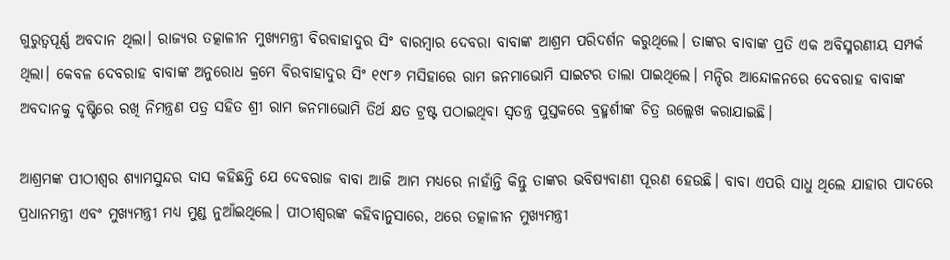ଗୁରୁତ୍ୱପୂର୍ଣ୍ଣ ଅବଦାନ ଥିଲା। ରାଜ୍ୟର ତତ୍କାଳୀନ ମୁଖ୍ୟମନ୍ତ୍ରୀ ବିରବାହାଦୁର ସିଂ ବାରମ୍ବାର ଦେବରା ବାବାଙ୍କ ଆଶ୍ରମ ପରିଦର୍ଶନ କରୁଥିଲେ। ତାଙ୍କର ବାବାଙ୍କ ପ୍ରତି ଏକ ଅବିସ୍ମରଣୀୟ ସମ୍ପର୍କ ଥିଲା। କେବଳ ଦେବରାହ ବାବାଙ୍କ ଅନୁରୋଧ କ୍ରମେ ବିରବାହାଦୁର ସିଂ ୧୯୮୬ ମସିହାରେ ରାମ ଜନମାଭୋମି ସାଇଟର ତାଲା ପାଇଥିଲେ। ମନ୍ଦିର ଆନ୍ଦୋଳନରେ ଦେବରାହ ବାବାଙ୍କ ଅବଦାନକୁ ଦୃଷ୍ଟିରେ ରଖି ନିମନ୍ତ୍ରଣ ପତ୍ର ସହିତ ଶ୍ରୀ ରାମ ଜନମାଭୋମି ତିର୍ଥ କ୍ଷତ ଟ୍ରଷ୍ଟ ପଠାଇଥିବା ସ୍ୱତନ୍ତ୍ର ପୁସ୍ତକରେ ବ୍ରହ୍ମର୍ଶୀଙ୍କ ଚିତ୍ର ଉଲ୍ଲେଖ କରାଯାଇଛି।

ଆଶ୍ରମଙ୍କ ପୀଠୀଶ୍ୱର ଶ୍ୟାମସୁନ୍ଦର ଦାସ କହିଛନ୍ତି ଯେ ଦେବରାଜ ବାବା ଆଜି ଆମ ମଧ୍ୟରେ ନାହାଁନ୍ତି କିନ୍ତୁ ତାଙ୍କର ଭବିଷ୍ୟବାଣୀ ପୂରଣ ହେଉଛି। ବାବା ଏପରି ସାଧୁ ଥିଲେ ଯାହାର ପାଦରେ ପ୍ରଧାନମନ୍ତ୍ରୀ ଏବଂ ମୁଖ୍ୟମନ୍ତ୍ରୀ ମଧ୍ୟ ମୁଣ୍ଡ ନୁଆଁଇଥିଲେ। ପୀଠୀଶ୍ୱରଙ୍କ କହିବାନୁସାରେ, ଥରେ ତତ୍କାଳୀନ ମୁଖ୍ୟମନ୍ତ୍ରୀ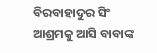ବିରବାହାଦୁର ସିଂ ଆଶ୍ରମକୁ ଆସି ବାବାଙ୍କ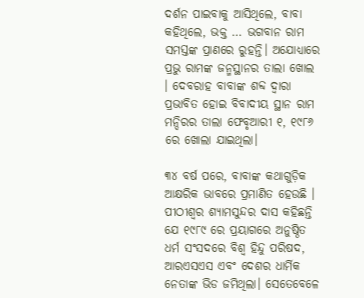ଦର୍ଶନ ପାଇବାକୁ ଆସିଥିଲେ, ବାବା କହିଥିଲେ, ଭକ୍ତ … ଭଗବାନ ରାମ ସମସ୍ତଙ୍କ ପ୍ରାଣରେ ରୁହନ୍ତି। ଅଯୋଧ୍ୟାରେ ପ୍ରଭୁ ରାମଙ୍କ ଜନ୍ମସ୍ଥାନର ତାଲା ଖୋଲ । ଦେବରାହ ବାବାଙ୍କ ଶବ୍ଦ ଦ୍ୱାରା ପ୍ରଭାବିତ ହୋଇ ବିବାଦୀୟ ସ୍ଥାନ ରାମ ମନ୍ଦିରର ତାଲା ଫେବୃଆରୀ ୧, ୧୯୮୬ ରେ ଖୋଲା ଯାଇଥିଲା।

୩୪ ବର୍ଷ ପରେ, ବାବାଙ୍କ କଥାଗୁଡ଼ିକ ଆକ୍ଷରିକ ଭାବରେ ପ୍ରମାଣିତ ହେଉଛି । ପୀଠୀଶ୍ୱର ଶ୍ୟାମସୁନ୍ଦର ଦାସ କହିଛନ୍ତି ଯେ ୧୯୮୯ ରେ ପ୍ରୟାଗରେ ଅନୁଷ୍ଠିତ ଧର୍ମ ସଂସଦରେ ବିଶ୍ୱ ହିନ୍ଦୁ ପରିଷଦ, ଆରଏସଏସ ଏବଂ ଦେଶର ଧାର୍ମିକ ନେତାଙ୍କ ଭିଡ ଜମିଥିଲା। ସେତେବେଳେ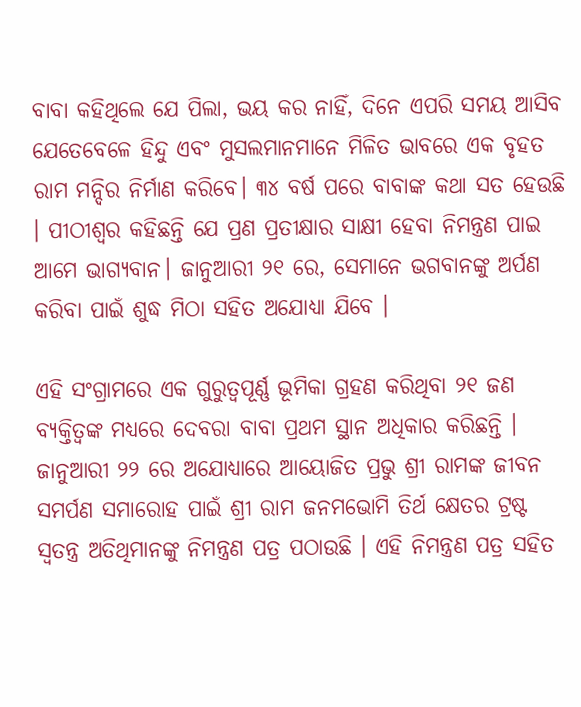ବାବା କହିଥିଲେ ଯେ ପିଲା, ଭୟ କର ନାହିଁ, ଦିନେ ଏପରି ସମୟ ଆସିବ ଯେତେବେଳେ ହିନ୍ଦୁ ଏବଂ ମୁସଲମାନମାନେ ମିଳିତ ଭାବରେ ଏକ ବୃହତ ରାମ ମନ୍ଦିର ନିର୍ମାଣ କରିବେ। ୩୪ ବର୍ଷ ପରେ ବାବାଙ୍କ କଥା ସତ ହେଉଛି । ପୀଠୀଶ୍ୱର କହିଛନ୍ତି ଯେ ପ୍ରଣ ପ୍ରତୀକ୍ଷାର ସାକ୍ଷୀ ହେବା ନିମନ୍ତ୍ରଣ ପାଇ ଆମେ ଭାଗ୍ୟବାନ। ଜାନୁଆରୀ ୨୧ ରେ, ସେମାନେ ଭଗବାନଙ୍କୁ ଅର୍ପଣ କରିବା ପାଇଁ ଶୁଦ୍ଧ ମିଠା ସହିତ ଅଯୋଧ୍ୟା ଯିବେ ।

ଏହି ସଂଗ୍ରାମରେ ଏକ ଗୁରୁତ୍ୱପୂର୍ଣ୍ଣ ଭୂମିକା ଗ୍ରହଣ କରିଥିବା ୨୧ ଜଣ ବ୍ୟକ୍ତିତ୍ୱଙ୍କ ମଧ୍ୟରେ ଦେବରା ବାବା ପ୍ରଥମ ସ୍ଥାନ ଅଧିକାର କରିଛନ୍ତି । ଜାନୁଆରୀ ୨୨ ରେ ଅଯୋଧ୍ୟାରେ ଆୟୋଜିତ ପ୍ରଭୁ ଶ୍ରୀ ରାମଙ୍କ ଜୀବନ ସମର୍ପଣ ସମାରୋହ ପାଇଁ ଶ୍ରୀ ରାମ ଜନମଭୋମି ତିର୍ଥ କ୍ଷେତର ଟ୍ରଷ୍ଟ ସ୍ୱତନ୍ତ୍ର ଅତିଥିମାନଙ୍କୁ ନିମନ୍ତ୍ରଣ ପତ୍ର ପଠାଉଛି । ଏହି ନିମନ୍ତ୍ରଣ ପତ୍ର ସହିତ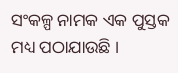ସଂକଳ୍ପ ନାମକ ଏକ ପୁସ୍ତକ ମଧ୍ୟ ପଠାଯାଉଛି ।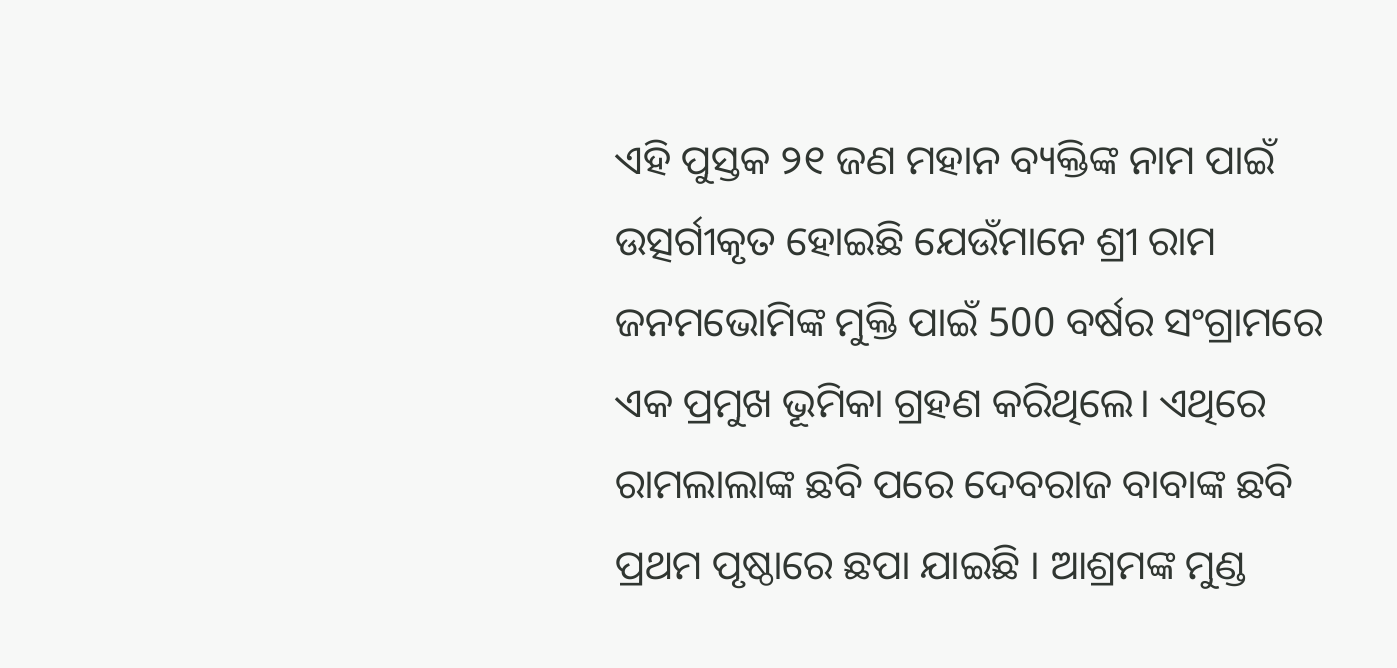ଏହି ପୁସ୍ତକ ୨୧ ଜଣ ମହାନ ବ୍ୟକ୍ତିଙ୍କ ନାମ ପାଇଁ ଉତ୍ସର୍ଗୀକୃତ ହୋଇଛି ଯେଉଁମାନେ ଶ୍ରୀ ରାମ ଜନମଭୋମିଙ୍କ ମୁକ୍ତି ପାଇଁ 500 ବର୍ଷର ସଂଗ୍ରାମରେ ଏକ ପ୍ରମୁଖ ଭୂମିକା ଗ୍ରହଣ କରିଥିଲେ। ଏଥିରେ ରାମଲାଲାଙ୍କ ଛବି ପରେ ଦେବରାଜ ବାବାଙ୍କ ଛବି ପ୍ରଥମ ପୃଷ୍ଠାରେ ଛପା ଯାଇଛି । ଆଶ୍ରମଙ୍କ ମୁଣ୍ଡ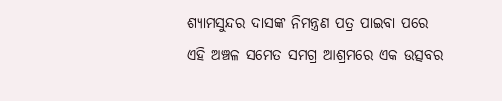ଶ୍ୟାମସୁନ୍ଦର ଦାସଙ୍କ ନିମନ୍ତ୍ରଣ ପତ୍ର ପାଇବା ପରେ ଏହି ଅଞ୍ଚଳ ସମେତ ସମଗ୍ର ଆଶ୍ରମରେ ଏକ ଉତ୍ସବର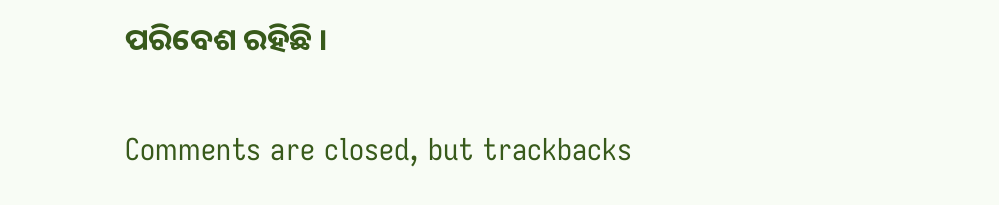ପରିବେଶ ରହିଛି ।

Comments are closed, but trackbacks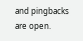and pingbacks are open.